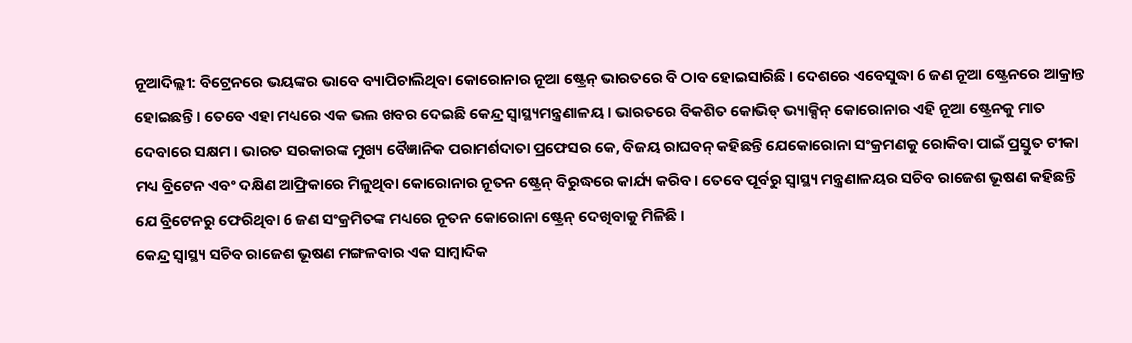ନୂଆଦିଲ୍ଲୀ: ବିଟ୍ରେନରେ ଭୟଙ୍କର ଭାବେ ବ୍ୟାପିଚାଲିଥିବା କୋରୋନାର ନୂଆ ଷ୍ଟ୍ରେନ୍ ଭାରତରେ ବି ଠାବ ହୋଇସାରିଛି । ଦେଶରେ ଏବେସୁଦ୍ଧା 6 ଜଣ ନୂଆ ଷ୍ଟ୍ରେନରେ ଆକ୍ରାନ୍ତ ହୋଇଛନ୍ତି । ତେବେ ଏହା ମଧ୍ୟରେ ଏକ ଭଲ ଖବର ଦେଇଛି କେନ୍ଦ୍ର ସ୍ବାସ୍ଥ୍ୟମନ୍ତ୍ରଣାଳୟ । ଭାରତରେ ବିକଶିତ କୋଭିଡ୍ ଭ୍ୟାକ୍ସିନ୍ କୋରୋନାର ଏହି ନୂଆ ଷ୍ଟ୍ରେନକୁ ମାତ ଦେବାରେ ସକ୍ଷମ । ଭାରତ ସରକାରଙ୍କ ମୁଖ୍ୟ ବୈଜ୍ଞାନିକ ପରାମର୍ଶଦାତା ପ୍ରଫେସର କେ, ବିଜୟ ରାଘବନ୍ କହିଛନ୍ତି ଯେକୋରୋନା ସଂକ୍ରମଣକୁ ରୋକିବା ପାଇଁ ପ୍ରସ୍ତୁତ ଟୀକା ମଧ୍ୟ ବ୍ରିଟେନ ଏବଂ ଦକ୍ଷିଣ ଆଫ୍ରିକାରେ ମିଳୁଥିବା କୋରୋନାର ନୂତନ ଷ୍ଟ୍ରେନ୍ ବିରୁଦ୍ଧରେ କାର୍ଯ୍ୟ କରିବ। ତେବେ ପୂର୍ବରୁ ସ୍ବାସ୍ଥ୍ୟ ମନ୍ତ୍ରଣାଳୟର ସଚିବ ରାଜେଶ ଭୂଷଣ କହିଛନ୍ତି ଯେ ବ୍ରିଟେନରୁ ଫେରିଥିବା 6 ଜଣ ସଂକ୍ରମିତଙ୍କ ମଧ୍ୟରେ ନୂତନ କୋରୋନା ଷ୍ଟ୍ରେନ୍ ଦେଖିବାକୁ ମିଳିଛି ।
କେନ୍ଦ୍ର ସ୍ବାସ୍ଥ୍ୟ ସଚିବ ରାଜେଶ ଭୂଷଣ ମଙ୍ଗଳବାର ଏକ ସାମ୍ବାଦିକ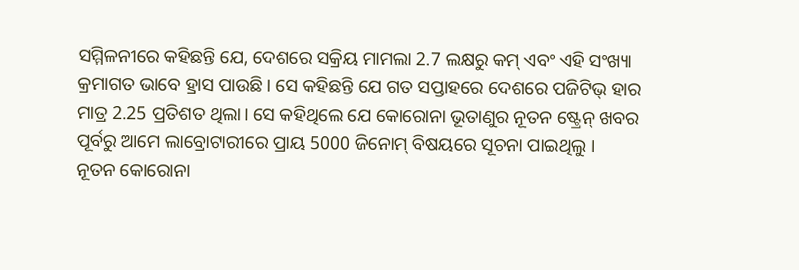ସମ୍ମିଳନୀରେ କହିଛନ୍ତି ଯେ, ଦେଶରେ ସକ୍ରିୟ ମାମଲା 2.7 ଲକ୍ଷରୁ କମ୍ ଏବଂ ଏହି ସଂଖ୍ୟା କ୍ରମାଗତ ଭାବେ ହ୍ରାସ ପାଉଛି। ସେ କହିଛନ୍ତି ଯେ ଗତ ସପ୍ତାହରେ ଦେଶରେ ପଜିଟିଭ୍ ହାର ମାତ୍ର 2.25 ପ୍ରତିଶତ ଥିଲା। ସେ କହିଥିଲେ ଯେ କୋରୋନା ଭୂତାଣୁର ନୂତନ ଷ୍ଟ୍ରେନ୍ ଖବର ପୂର୍ବରୁ ଆମେ ଲାବ୍ରୋଟାରୀରେ ପ୍ରାୟ 5000 ଜିନୋମ୍ ବିଷୟରେ ସୂଚନା ପାଇଥିଲୁ ।
ନୂତନ କୋରୋନା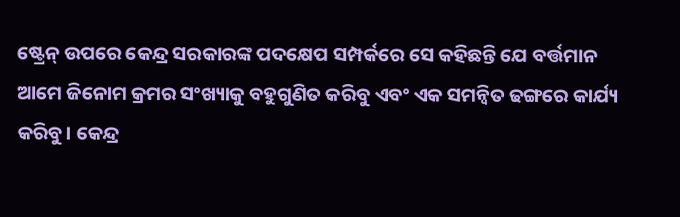ଷ୍ଟ୍ରେନ୍ ଉପରେ କେନ୍ଦ୍ର ସରକାରଙ୍କ ପଦକ୍ଷେପ ସମ୍ପର୍କରେ ସେ କହିଛନ୍ତି ଯେ ବର୍ତ୍ତମାନ ଆମେ ଜିନୋମ କ୍ରମର ସଂଖ୍ୟାକୁ ବହୁଗୁଣିତ କରିବୁ ଏବଂ ଏକ ସମନ୍ବିତ ଢଙ୍ଗରେ କାର୍ଯ୍ୟ କରିବୁ। କେନ୍ଦ୍ର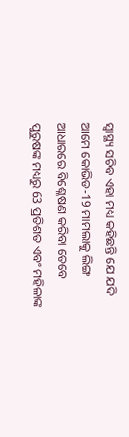ସ୍ବାସ୍ଥ୍ୟ ସଚିବ ଏହା ମଧ୍ୟ କହିଛନ୍ତି ଯେ ଯଦି ଆମେ କୋଭିଡ-19 ମାମଲାକୁ ଲିଙ୍ଗ ଆଧାରରେ ବିଶ୍ଳେଷଣ କରିବା ତେବେ ପୁରୁଷଙ୍କ ମଧ୍ୟରୁ 63 ପ୍ରତିଶତ ଏବଂ ମହିଳାଙ୍କ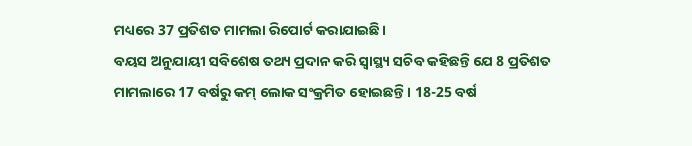ମଧ୍ୟରେ 37 ପ୍ରତିଶତ ମାମଲା ରିପୋର୍ଟ କରାଯାଇଛି।
ବୟସ ଅନୁଯାୟୀ ସବିଶେଷ ତଥ୍ୟ ପ୍ରଦାନ କରି ସ୍ବାସ୍ଥ୍ୟ ସଚିବ କହିଛନ୍ତି ଯେ 8 ପ୍ରତିଶତ ମାମଲାରେ 17 ବର୍ଷରୁ କମ୍ ଲୋକ ସଂକ୍ରମିତ ହୋଇଛନ୍ତି। 18-25 ବର୍ଷ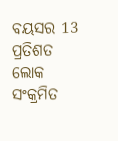ବୟସର 13 ପ୍ରତିଶତ ଲୋକ ସଂକ୍ରମିତ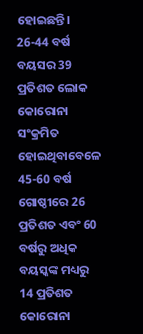ହୋଇଛନ୍ତି। 26-44 ବର୍ଷ ବୟସର 39 ପ୍ରତିଶତ ଲୋକ କୋରୋନା ସଂକ୍ରମିତ ହୋଇଥିବାବେଳେ 45-60 ବର୍ଷ ଗୋଷ୍ଠୀରେ 26 ପ୍ରତିଶତ ଏବଂ 60 ବର୍ଷରୁ ଅଧିକ ବୟସ୍କଙ୍କ ମଧ୍ୟରୁ 14 ପ୍ରତିଶତ କୋରୋନା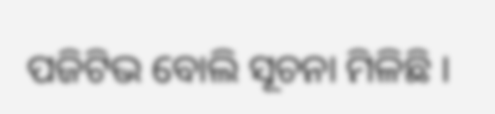ପଜିଟିଭ ବୋଲି ସୂଚନା ମିଳିଛି ।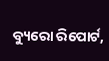ବ୍ୟୁରୋ ରିପୋର୍ଟ,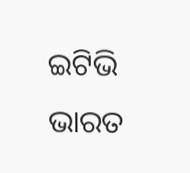ଇଟିଭି ଭାରତ